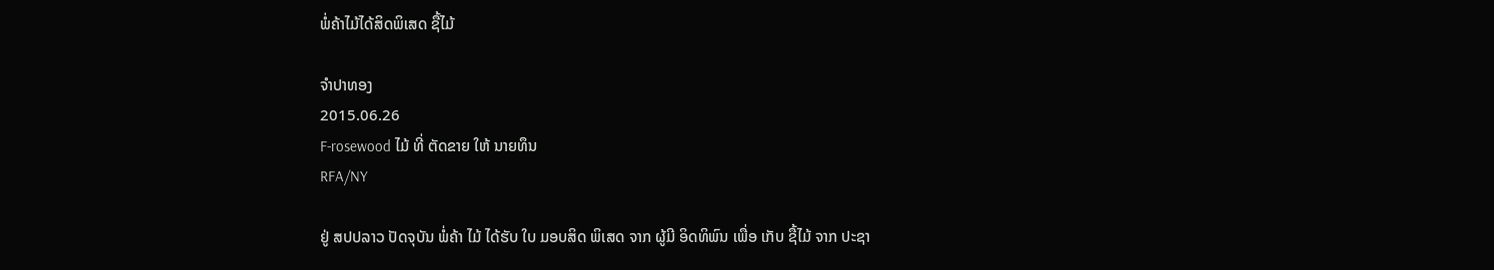ພໍ່ຄ້າໄມ້ໄດ້ສິດພິເສດ ຊື້ໄມ້

ຈໍາປາທອງ
2015.06.26
F-rosewood ໄມ້ ທີ່ ຕັດຂາຍ ໃຫ້ ນາຍທຶນ
RFA/NY

ຢູ່ ສປປລາວ ປັດຈຸບັນ ພໍ່ຄ້າ ໄມ້ ໄດ້ຮັບ ໃບ ມອບສິດ ພິເສດ ຈາກ ຜູ້ມີ ອິດທິພົນ ເພື່ອ ເກັບ ຊື້ໄມ້ ຈາກ ປະຊາ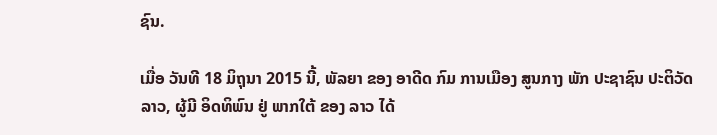ຊົນ.

ເມື່ອ ວັນທີ 18 ມິຖຸນາ 2015 ນີ້, ພັລຍາ ຂອງ ອາດີດ ກົມ ການເມືອງ ສູນກາງ ພັກ ປະຊາຊົນ ປະຕິວັດ ລາວ, ຜູ້ມີ ອິດທິພົນ ຢູ່ ພາກໃຕ້ ຂອງ ລາວ ໄດ້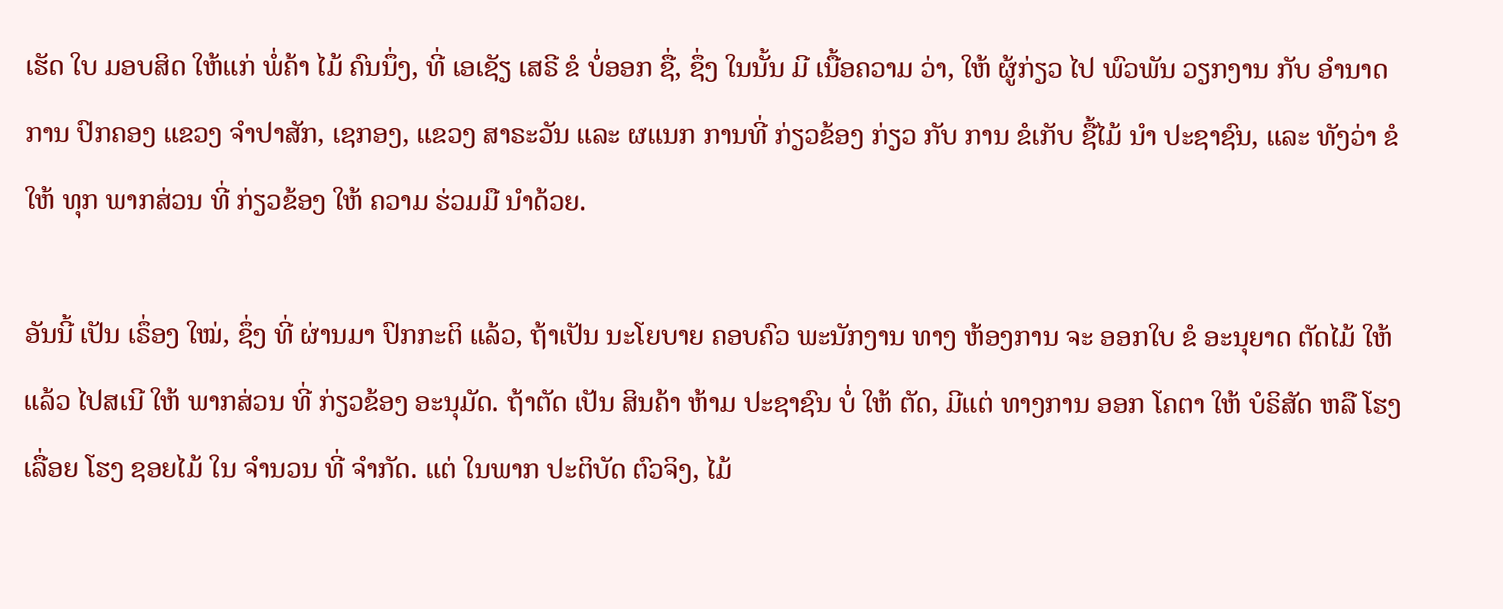ເຮັດ ໃບ ມອບສິດ ໃຫ້ແກ່ ພໍ່ຄ້າ ໄມ້ ຄົນນຶ່ງ, ທີ່ ເອເຊັຽ ເສຣີ ຂໍ ບໍ່ອອກ ຊື່, ຊຶ່ງ ໃນນັ້ນ ມີ ເນື້ອຄວາມ ວ່າ, ໃຫ້ ຜູ້ກ່ຽວ ໄປ ພົວພັນ ວຽກງານ ກັບ ອຳນາດ ການ ປົກຄອງ ແຂວງ ຈຳປາສັກ, ເຊກອງ, ແຂວງ ສາຣະວັນ ແລະ ຜແນກ ການທີ່ ກ່ຽວຂ້ອງ ກ່ຽວ ກັບ ການ ຂໍເກັບ ຊື້ໄມ້ ນຳ ປະຊາຊົນ, ແລະ ທັງວ່າ ຂໍໃຫ້ ທຸກ ພາກສ່ວນ ທີ່ ກ່ຽວຂ້ອງ ໃຫ້ ຄວາມ ຮ່ວມມື ນຳດ້ວຍ.

ອັນນີ້ ເປັນ ເຣຶ່ອງ ໃໝ່, ຊຶ່ງ ທີ່ ຜ່ານມາ ປົກກະຕິ ແລ້ວ, ຖ້າເປັນ ນະໂຍບາຍ ຄອບຄົວ ພະນັກງານ ທາງ ຫ້ອງການ ຈະ ອອກໃບ ຂໍ ອະນຸຍາດ ຕັດໄມ້ ໃຫ້ ແລ້ວ ໄປສເນີ ໃຫ້ ພາກສ່ວນ ທີ່ ກ່ຽວຂ້ອງ ອະນຸມັດ. ຖ້າຕັດ ເປັນ ສິນຄ້າ ຫ້າມ ປະຊາຊົນ ບໍ່ ໃຫ້ ຕັດ, ມີແຕ່ ທາງການ ອອກ ໂຄຕາ ໃຫ້ ບໍຣິສັດ ຫລື ໂຮງເລື່ອຍ ໂຮງ ຊອຍໄມ້ ໃນ ຈຳນວນ ທີ່ ຈຳກັດ. ແຕ່ ໃນພາກ ປະຕິບັດ ຕົວຈິງ, ໄມ້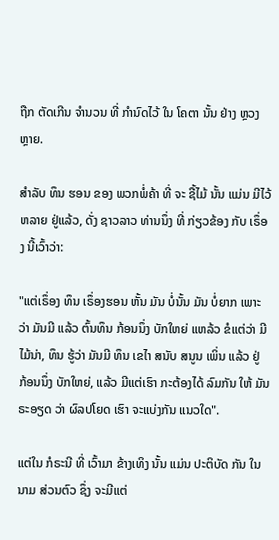ຖືກ ຕັດເກີນ ຈຳນວນ ທີ່ ກຳນົດໄວ້ ໃນ ໂຄຕາ ນັ້ນ ຢ່າງ ຫຼວງຫຼາຍ.

ສຳລັບ ທຶນ ຮອນ ຂອງ ພວກພໍ່ຄ້າ ທີ່ ຈະ ຊື້ໄມ້ ນັ້ນ ແມ່ນ ມີໄວ້ ຫລາຍ ຢູ່ແລ້ວ, ດັ່ງ ຊາວລາວ ທ່ານນຶ່ງ ທີ່ ກ່ຽວຂ້ອງ ກັບ ເຣຶ່ອງ ນີ້ເວົ້າວ່າ:

"ແຕ່ເຣຶ່ອງ ທຶນ ເຣຶ່ອງຮອນ ຫັ້ນ ມັນ ບໍ່ນັ້ນ ມັນ ບໍ່ຍາກ ເພາະວ່າ ມັນມີ ແລ້ວ ຕົ້ນທຶນ ກ້ອນນຶ່ງ ບັກໃຫຍ່ ແຫລ້ວ ຂໍແຕ່ວ່າ ມີໄມ້ນ່າ, ທຶນ ຮູ້ວ່າ ມັນມີ ທຶນ ເຂໄາ ສນັບ ສນູນ ເພິ່ນ ແລ້ວ ຢູ່ ກ້ອນນຶ່ງ ບັກໃຫຍ່, ແລ້ວ ມີແຕ່ເຮົາ ກະຕ້ອງໄດ້ ລົມກັນ ໃຫ້ ມັນ ຣະອຽດ ວ່າ ຜົລປໂຍດ ເຮົາ ຈະແບ່ງກັນ ແນວໃດ".

ແຕ່ໃນ ກໍຣະນີ ທີ່ ເວົ້າມາ ຂ້າງເທິງ ນັ້ນ ແມ່ນ ປະຕິບັດ ກັນ ໃນນາມ ສ່ວນຕົວ ຊຶ່ງ ຈະມີແຕ່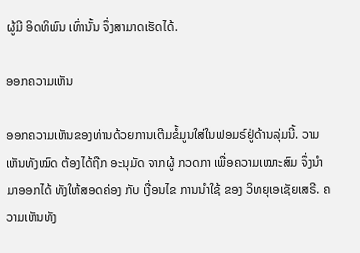ຜູ້ມີ ອິດທິພົນ ເທົ່ານັ້ນ ຈຶ່ງສາມາດເຮັດໄດ້.

ອອກຄວາມເຫັນ

ອອກຄວາມເຫັນຂອງທ່ານດ້ວຍການເຕີມຂໍ້ມູນໃສ່ໃນຟອມຣ໌ຢູ່ດ້ານລຸ່ມນີ້. ວາມເຫັນທັງໝົດ ຕ້ອງໄດ້ຖືກ ອະນຸມັດ ຈາກຜູ້ ກວດກາ ເພື່ອຄວາມເໝາະສົມ ຈຶ່ງນໍາມາອອກໄດ້ ທັງໃຫ້ສອດຄ່ອງ ກັບ ເງື່ອນໄຂ ການນຳໃຊ້ ຂອງ ວິທຍຸເອເຊັຍເສຣີ. ຄວາມເຫັນທັງ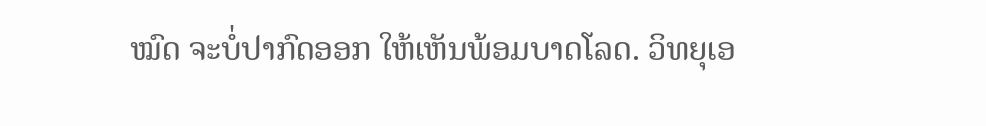ໝົດ ຈະບໍ່ປາກົດອອກ ໃຫ້ເຫັນພ້ອມບາດໂລດ. ວິທຍຸເອ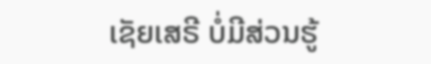ເຊັຍເສຣີ ບໍ່ມີສ່ວນຮູ້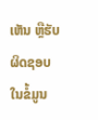ເຫັນ ຫຼືຮັບຜິດຊອບ ໃນຂໍ້ມູນ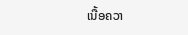ເນື້ອຄວາ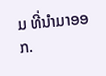ມ ທີ່ນໍາມາອອກ.